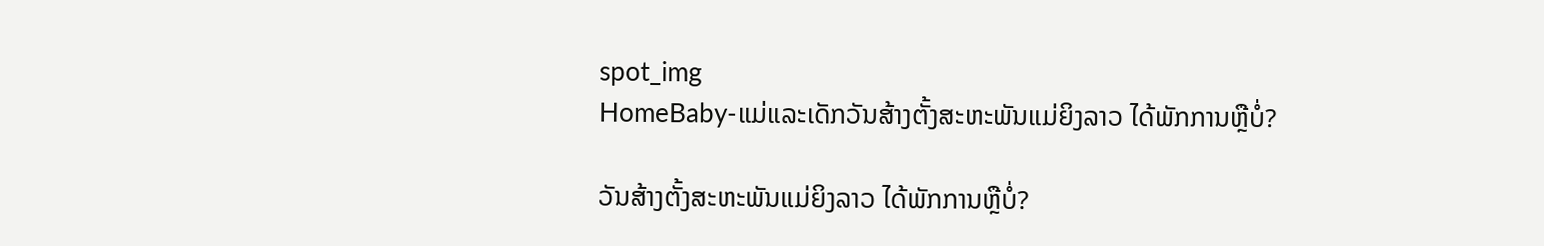spot_img
HomeBaby-ແມ່ແລະເດັກວັນສ້າງຕັ້ງສະຫະພັນແມ່ຍິງລາວ ໄດ້ພັກການຫຼືບໍ່?

ວັນສ້າງຕັ້ງສະຫະພັນແມ່ຍິງລາວ ໄດ້ພັກການຫຼືບໍ່?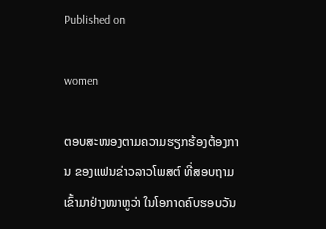Published on

women

ຕອບສະໜອງຕາມຄວາມຮຽກຮ້ອງຕ້ອງການ ຂອງແຟນຂ່າວລາວໂພສຕ໌ ທີ່ສອບຖາມເຂົ້າມາຢ່າງໜາຫູວ່າ ໃນໂອກາດຄົບຮອບວັນ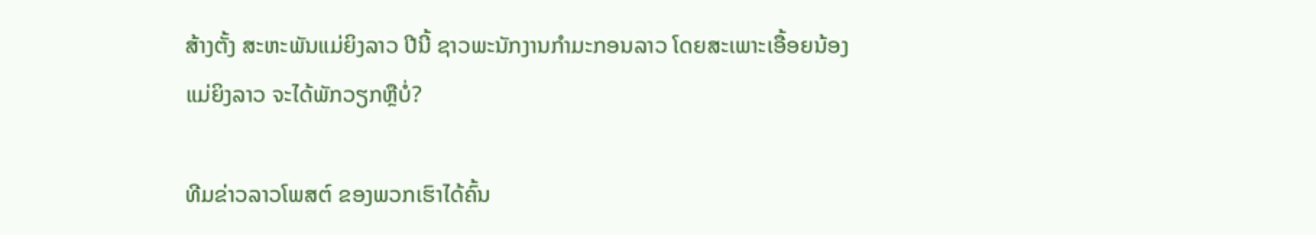ສ້າງຕັ້ງ ສະຫະພັນແມ່ຍິງລາວ ປີນີ້ ຊາວພະນັກງານກຳມະກອນລາວ ໂດຍສະເພາະເອື້ອຍນ້ອງແມ່ຍິງລາວ ຈະໄດ້ພັກວຽກຫຼືບໍ່?

ທີມຂ່າວລາວໂພສຕ໌ ຂອງພວກເຮົາໄດ້ຄົ້ນ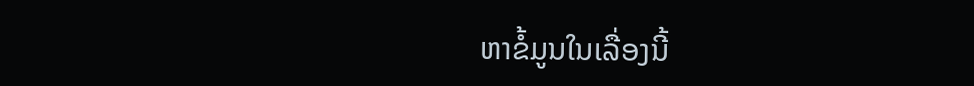ຫາຂໍ້ມູນໃນເລື່ອງນີ້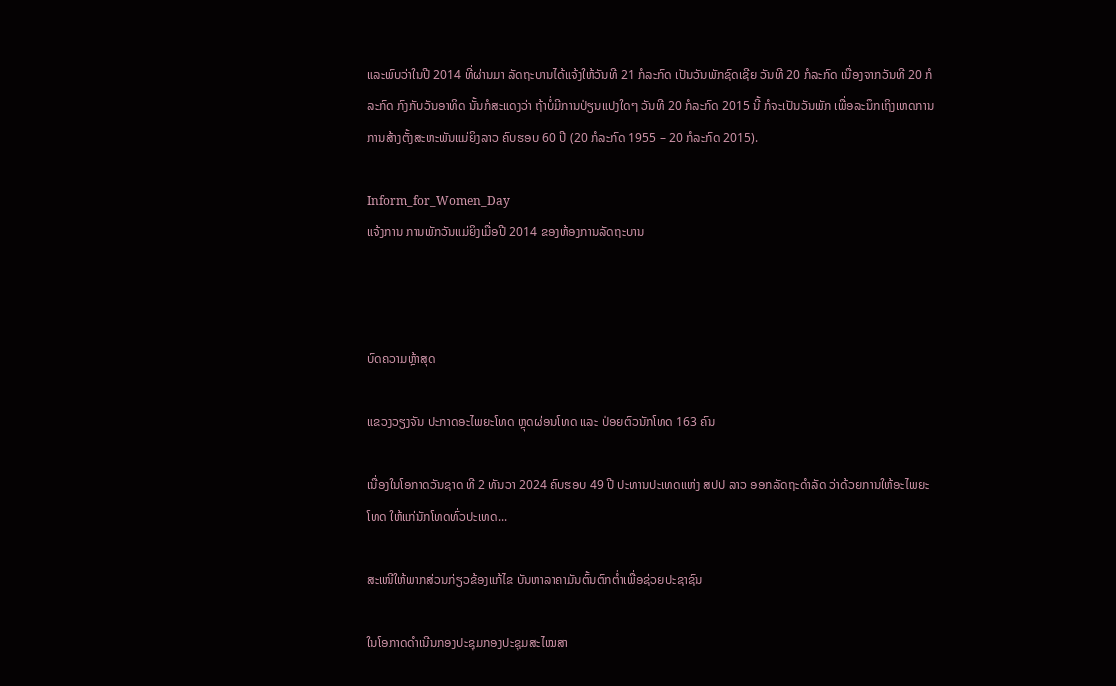ແລະພົບວ່າໃນປີ 2014 ທີ່ຜ່ານມາ ລັດຖະບານໄດ້ແຈ້ງໃຫ້ວັນທີ 21 ກໍລະກົດ ເປັນວັນພັກຊົດເຊີຍ ວັນທີ 20 ກໍລະກົດ ເນື່ອງຈາກວັນທີ 20 ກໍລະກົດ ກົງກັບວັນອາທິດ ນັ້ນກໍສະແດງວ່າ ຖ້າບໍ່ມີການປ່ຽນແປງໃດໆ ວັນທີ 20 ກໍລະກົດ 2015 ນີ້ ກໍຈະເປັນວັນພັກ ເພື່ອລະນຶກເຖິງເຫດການ ການສ້າງຕັ້ງສະຫະພັນແມ່ຍິງລາວ ຄົບຮອບ 60 ປີ (20 ກໍລະກົດ 1955 – 20 ກໍລະກົດ 2015).

Inform_for_Women_Day
ແຈ້ງການ ການພັກວັນແມ່ຍິງເມື່ອປີ 2014 ຂອງຫ້ອງການລັດຖະບານ



ບົດຄວາມຫຼ້າສຸດ

ແຂວງວຽງຈັນ ປະກາດອະໄພຍະໂທດ ຫຼຸດຜ່ອນໂທດ ແລະ ປ່ອຍຕົວນັກໂທດ 163 ຄົນ

ເນື່ອງໃນໂອກາດວັນຊາດ ທີ 2 ທັນວາ 2024 ຄົບຮອບ 49 ປີ ປະທານປະເທດແຫ່ງ ສປປ ລາວ ອອກລັດຖະດໍາລັດ ວ່າດ້ວຍການໃຫ້ອະໄພຍະໂທດ ໃຫ້ແກ່ນັກໂທດທົ່ວປະເທດ...

ສະເໜີໃຫ້ພາກສ່ວນກ່ຽວຂ້ອງແກ້ໄຂ ບັນຫາລາຄາມັນຕົ້ນຕົກຕໍ່າເພື່ອຊ່ວຍປະຊາຊົນ

ໃນໂອກາດດຳເນີນກອງປະຊຸມກອງປະຊຸມສະໄໝສາ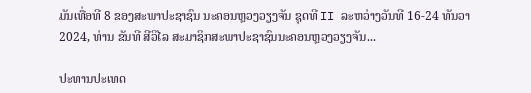ມັນເທື່ອທີ 8 ຂອງສະພາປະຊາຊົນ ນະຄອນຫຼວງວຽງຈັນ ຊຸດທີ II ລະຫວ່າງວັນທີ 16-24 ທັນວາ 2024, ທ່ານ ຂັນທີ ສີວິໄລ ສະມາຊິກສະພາປະຊາຊົນນະຄອນຫຼວງວຽງຈັນ...

ປະທານປະເທດ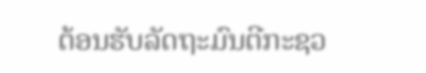ຕ້ອນຮັບລັດຖະມົນຕີກະຊວ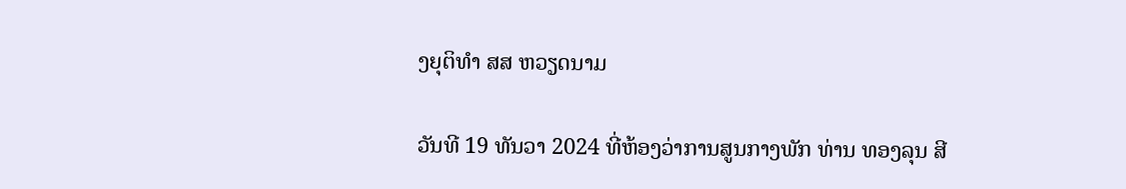ງຍຸຕິທຳ ສສ ຫວຽດນາມ

ວັນທີ 19 ທັນວາ 2024 ທີ່ຫ້ອງວ່າການສູນກາງພັກ ທ່ານ ທອງລຸນ ສີ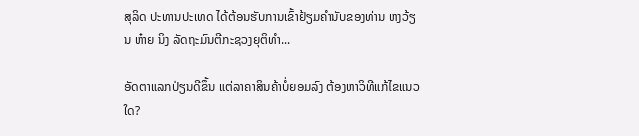ສຸລິດ ປະທານປະເທດ ໄດ້ຕ້ອນຮັບການເຂົ້າຢ້ຽມຄຳນັບຂອງທ່ານ ຫງວ້ຽນ ຫ໋າຍ ນິງ ລັດຖະມົນຕີກະຊວງຍຸຕິທຳ...

ອັດຕາແລກປ່ຽນດີຂຶ້ນ ແຕ່ລາຄາສິນຄ້າບໍ່ຍອມລົງ ຕ້ອງຫາວິທີແກ້ໄຂແນວໃດ?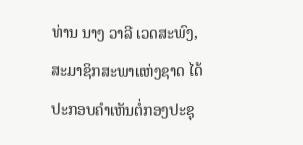ທ່ານ ນາງ ວາລີ ເວດສະພົງ, ສະມາຊິກສະພາແຫ່ງຊາດ ໄດ້ປະກອບຄໍາເຫັນຕໍ່ກອງປະຊຸ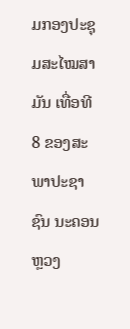ມກອງປະຊຸມສະໄໝສາມັນ ເທື່ອທີ 8 ຂອງສະພາປະຊາຊົນ ນະຄອນຫຼວງ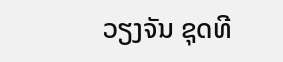ວຽງຈັນ ຊຸດທີ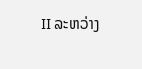II ລະຫວ່າງ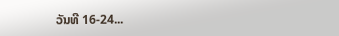ວັນທີ 16-24...